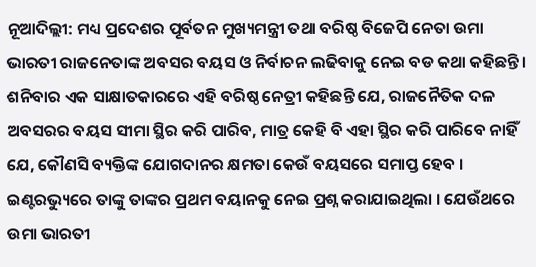ନୂଆଦିଲ୍ଲୀ: ମଧ୍ୟ ପ୍ରଦେଶର ପୂର୍ବତନ ମୁଖ୍ୟମନ୍ତ୍ରୀ ତଥା ବରିଷ୍ଠ ବିଜେପି ନେତା ଉମା ଭାରତୀ ରାଜନେତାଙ୍କ ଅବସର ବୟସ ଓ ନିର୍ବାଚନ ଲଢିବାକୁ ନେଇ ବଡ କଥା କହିଛନ୍ତି । ଶନିବାର ଏକ ସାକ୍ଷାତକାରରେ ଏହି ବରିଷ୍ଠ ନେତ୍ରୀ କହିଛନ୍ତି ଯେ, ରାଜନୈତିକ ଦଳ ଅବସରର ବୟସ ସୀମା ସ୍ଥିର କରି ପାରିବ, ମାତ୍ର କେହି ବି ଏହା ସ୍ଥିର କରି ପାରିବେ ନାହିଁ ଯେ, କୌଣସି ବ୍ୟକ୍ତିଙ୍କ ଯୋଗଦାନର କ୍ଷମତା କେଉଁ ବୟସରେ ସମାପ୍ତ ହେବ ।
ଇଣ୍ଟରଭ୍ୟୁରେ ତାଙ୍କୁ ତାଙ୍କର ପ୍ରଥମ ବୟାନକୁ ନେଇ ପ୍ରଶ୍ନ କରାଯାଇଥିଲା । ଯେଉଁଥରେ ଉମା ଭାରତୀ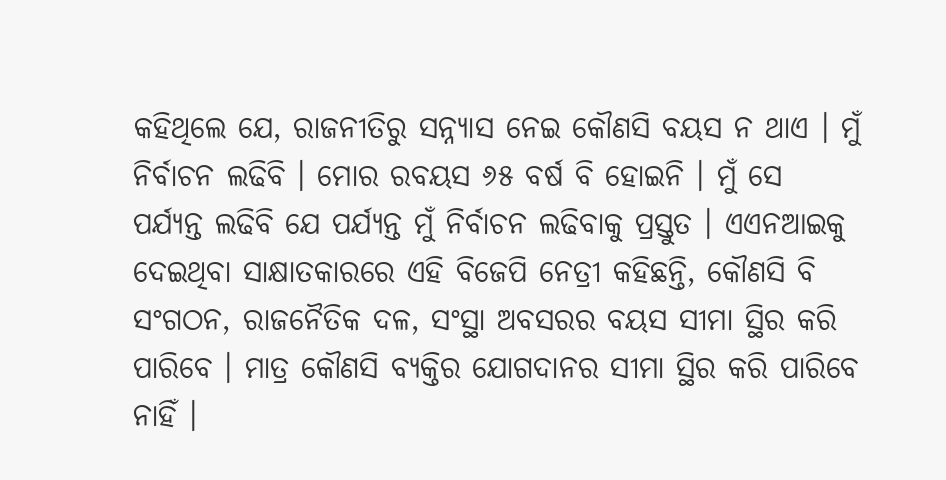କହିଥିଲେ ଯେ, ରାଜନୀତିରୁ ସନ୍ନ୍ୟାସ ନେଇ କୌଣସି ବୟସ ନ ଥାଏ । ମୁଁ ନିର୍ବାଚନ ଲଢିବି । ମୋର ରବୟସ ୬୫ ବର୍ଷ ବି ହୋଇନି । ମୁଁ ସେ ପର୍ଯ୍ୟନ୍ତ ଲଢିବି ଯେ ପର୍ଯ୍ୟନ୍ତ ମୁଁ ନିର୍ବାଚନ ଲଢିବାକୁ ପ୍ରସ୍ତୁତ । ଏଏନଆଇକୁ ଦେଇଥିବା ସାକ୍ଷାତକାରରେ ଏହି ବିଜେପି ନେତ୍ରୀ କହିଛନ୍ତି, କୌଣସି ବି ସଂଗଠନ, ରାଜନୈତିକ ଦଳ, ସଂସ୍ଥା ଅବସରର ବୟସ ସୀମା ସ୍ଥିର କରି ପାରିବେ । ମାତ୍ର କୌଣସି ବ୍ୟକ୍ତିର ଯୋଗଦାନର ସୀମା ସ୍ଥିର କରି ପାରିବେ ନାହିଁ ।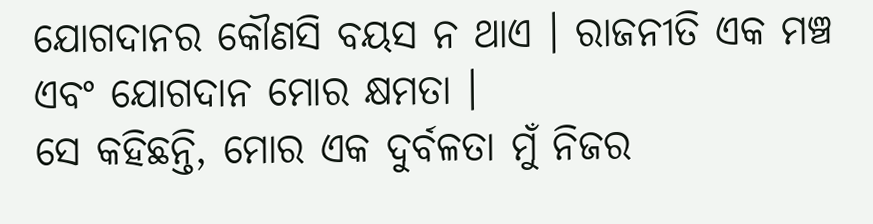ଯୋଗଦାନର କୌଣସି ବୟସ ନ ଥାଏ । ରାଜନୀତି ଏକ ମଞ୍ଚ ଏବଂ ଯୋଗଦାନ ମୋର କ୍ଷମତା ।
ସେ କହିଛନ୍ତି, ମୋର ଏକ ଦୁର୍ବଳତା ମୁଁ ନିଜର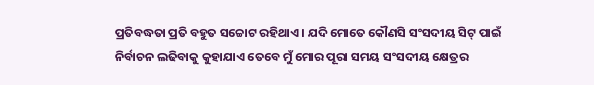ପ୍ରତିବଦ୍ଧତା ପ୍ରତି ବହୁତ ସଚ୍ଚୋଟ ରହିଥାଏ । ଯଦି ମୋତେ କୌଣସି ସଂସଦୀୟ ସିଟ୍ ପାଇଁ ନିର୍ବାଚନ ଲଢିବାକୁ କୁହାଯାଏ ତେବେ ମୁଁ ମୋର ପୂରା ସମୟ ସଂସଦୀୟ କ୍ଷେତ୍ରର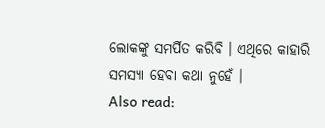ଲୋକଙ୍କୁ ସମର୍ପିତ କରିବି । ଏଥିରେ କାହାରି ସମସ୍ୟା ହେବା କଥା ନୁହେଁ ।
Also read: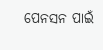ପେନସନ ପାଇଁ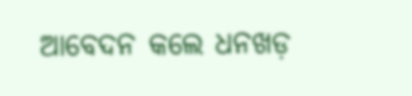ଆବେଦନ କଲେ ଧନଖଡ଼